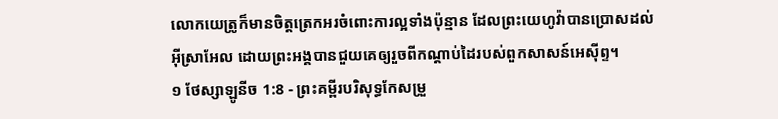លោកយេត្រូក៏មានចិត្តត្រេកអរចំពោះការល្អទាំងប៉ុន្មាន ដែលព្រះយេហូវ៉ាបានប្រោសដល់អ៊ីស្រាអែល ដោយព្រះអង្គបានជួយគេឲ្យរួចពីកណ្ដាប់ដៃរបស់ពួកសាសន៍អេស៊ីព្ទ។
១ ថែស្សាឡូនីច 1:8 - ព្រះគម្ពីរបរិសុទ្ធកែសម្រួ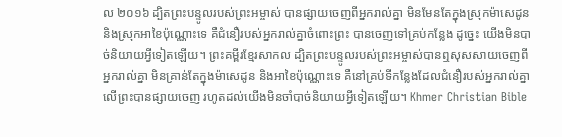ល ២០១៦ ដ្បិតព្រះបន្ទូលរបស់ព្រះអម្ចាស់ បានផ្សាយចេញពីអ្នករាល់គ្នា មិនមែនតែក្នុងស្រុកម៉ាសេដូន និងស្រុកអាខៃប៉ុណ្ណោះទេ គឺជំនឿរបស់អ្នករាល់គ្នាចំពោះព្រះ បានចេញទៅគ្រប់កន្លែង ដូច្នេះ យើងមិនបាច់និយាយអ្វីទៀតឡើយ។ ព្រះគម្ពីរខ្មែរសាកល ដ្បិតព្រះបន្ទូលរបស់ព្រះអម្ចាស់បានឮសុសសាយចេញពីអ្នករាល់គ្នា មិនគ្រាន់តែក្នុងម៉ាសេដូន និងអាខៃប៉ុណ្ណោះទេ គឺនៅគ្រប់ទីកន្លែងដែលជំនឿរបស់អ្នករាល់គ្នាលើព្រះបានផ្សាយចេញ រហូតដល់យើងមិនចាំបាច់និយាយអ្វីទៀតឡើយ។ Khmer Christian Bible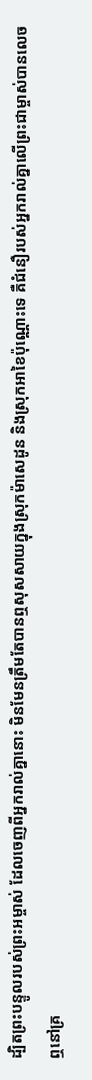ដ្បិតព្រះបន្ទូលរបស់ព្រះអម្ចាស់ ដែលចេញពីអ្នករាល់គ្នានោះ មិនមែនត្រឹមតែបានឮសុសសាយក្នុងស្រុកម៉ាសេដូន និងស្រុកអាខៃប៉ុណ្ណោះទេ គឺជំនឿរបស់អ្នករាល់គ្នាលើព្រះជាម្ចាស់បានលេចឮនៅគ្រ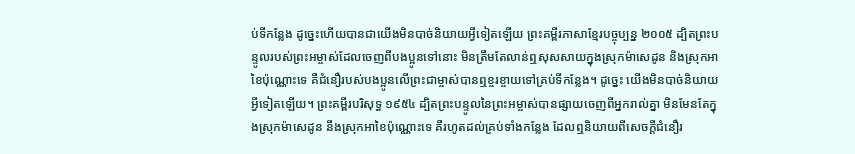ប់ទីកន្លែង ដូច្នេះហើយបានជាយើងមិនបាច់និយាយអ្វីទៀតឡើយ ព្រះគម្ពីរភាសាខ្មែរបច្ចុប្បន្ន ២០០៥ ដ្បិតព្រះបន្ទូលរបស់ព្រះអម្ចាស់ដែលចេញពីបងប្អូនទៅនោះ មិនត្រឹមតែលាន់ឮសុសសាយក្នុងស្រុកម៉ាសេដូន និងស្រុកអាខៃប៉ុណ្ណោះទេ គឺជំនឿរបស់បងប្អូនលើព្រះជាម្ចាស់បានឮខ្ចរខ្ចាយទៅគ្រប់ទីកន្លែង។ ដូច្នេះ យើងមិនបាច់និយាយអ្វីទៀតឡើយ។ ព្រះគម្ពីរបរិសុទ្ធ ១៩៥៤ ដ្បិតព្រះបន្ទូលនៃព្រះអម្ចាស់បានផ្សាយចេញពីអ្នករាល់គ្នា មិនមែនតែក្នុងស្រុកម៉ាសេដូន នឹងស្រុកអាខៃប៉ុណ្ណោះទេ គឺរហូតដល់គ្រប់ទាំងកន្លែង ដែលឮនិយាយពីសេចក្ដីជំនឿរ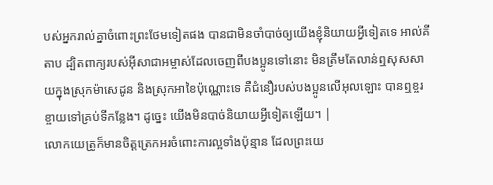បស់អ្នករាល់គ្នាចំពោះព្រះថែមទៀតផង បានជាមិនចាំបាច់ឲ្យយើងខ្ញុំនិយាយអ្វីទៀតទេ អាល់គីតាប ដ្បិតពាក្យរបស់អ៊ីសាជាអម្ចាស់ដែលចេញពីបងប្អូនទៅនោះ មិនត្រឹមតែលាន់ឮសុសសាយក្នុងស្រុកម៉ាសេដូន និងស្រុកអាខៃប៉ុណ្ណោះទេ គឺជំនឿរបស់បងប្អូនលើអុលឡោះ បានឮខ្ចរខ្ចាយទៅគ្រប់ទីកន្លែង។ ដូច្នេះ យើងមិនបាច់និយាយអ្វីទៀតឡើយ។ |
លោកយេត្រូក៏មានចិត្តត្រេកអរចំពោះការល្អទាំងប៉ុន្មាន ដែលព្រះយេ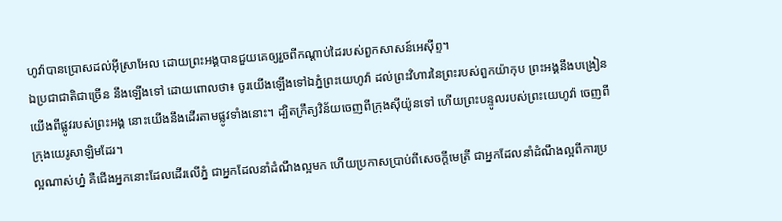ហូវ៉ាបានប្រោសដល់អ៊ីស្រាអែល ដោយព្រះអង្គបានជួយគេឲ្យរួចពីកណ្ដាប់ដៃរបស់ពួកសាសន៍អេស៊ីព្ទ។
ឯប្រជាជាតិជាច្រើន នឹងឡើងទៅ ដោយពោលថា៖ ចូរយើងឡើងទៅឯភ្នំព្រះយេហូវ៉ា ដល់ព្រះវិហារនៃព្រះរបស់ពួកយ៉ាកុប ព្រះអង្គនឹងបង្រៀនយើងពីផ្លូវរបស់ព្រះអង្គ នោះយើងនឹងដើរតាមផ្លូវទាំងនោះ។ ដ្បិតក្រឹត្យវិន័យចេញពីក្រុងស៊ីយ៉ូនទៅ ហើយព្រះបន្ទូលរបស់ព្រះយេហូវ៉ា ចេញពីក្រុងយេរូសាឡិមដែរ។
ល្អណាស់ហ្ន៎ គឺជើងអ្នកនោះដែលដើរលើភ្នំ ជាអ្នកដែលនាំដំណឹងល្អមក ហើយប្រកាសប្រាប់ពីសេចក្ដីមេត្រី ជាអ្នកដែលនាំដំណឹងល្អពីការប្រ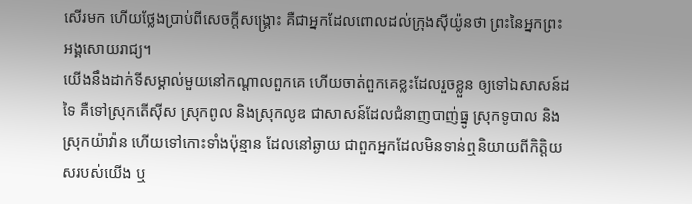សើរមក ហើយថ្លែងប្រាប់ពីសេចក្ដីសង្គ្រោះ គឺជាអ្នកដែលពោលដល់ក្រុងស៊ីយ៉ូនថា ព្រះនៃអ្នកព្រះអង្គសោយរាជ្យ។
យើងនឹងដាក់ទីសម្គាល់មួយនៅកណ្ដាលពួកគេ ហើយចាត់ពួកគេខ្លះដែលរួចខ្លួន ឲ្យទៅឯសាសន៍ដទៃ គឺទៅស្រុកតើស៊ីស ស្រុកពូល និងស្រុកលូឌ ជាសាសន៍ដែលជំនាញបាញ់ធ្នូ ស្រុកទូបាល និងស្រុកយ៉ាវ៉ាន ហើយទៅកោះទាំងប៉ុន្មាន ដែលនៅឆ្ងាយ ជាពួកអ្នកដែលមិនទាន់ឮនិយាយពីកិត្តិយសរបស់យើង ឬ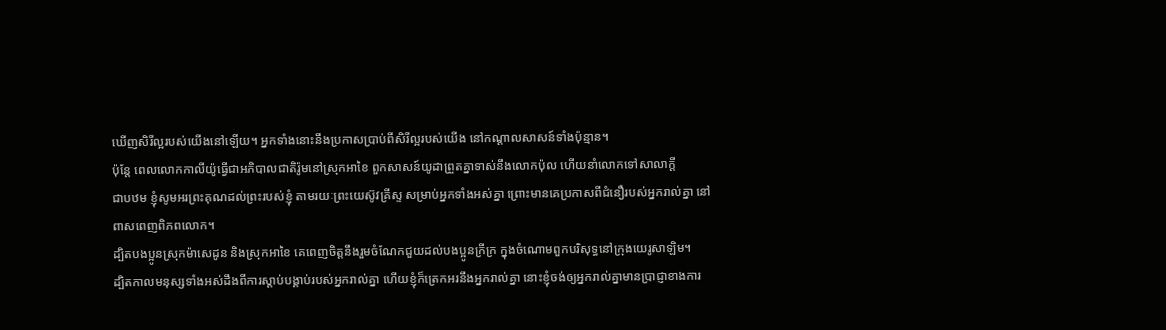ឃើញសិរីល្អរបស់យើងនៅឡើយ។ អ្នកទាំងនោះនឹងប្រកាសប្រាប់ពីសិរីល្អរបស់យើង នៅកណ្ដាលសាសន៍ទាំងប៉ុន្មាន។
ប៉ុន្តែ ពេលលោកកាលីយ៉ូធ្វើជាអភិបាលជាតិរ៉ូមនៅស្រុកអាខៃ ពួកសាសន៍យូដាព្រួតគ្នាទាស់នឹងលោកប៉ុល ហើយនាំលោកទៅសាលាក្តី
ជាបឋម ខ្ញុំសូមអរព្រះគុណដល់ព្រះរបស់ខ្ញុំ តាមរយៈព្រះយេស៊ូវគ្រីស្ទ សម្រាប់អ្នកទាំងអស់គ្នា ព្រោះមានគេប្រកាសពីជំនឿរបស់អ្នករាល់គ្នា នៅពាសពេញពិភពលោក។
ដ្បិតបងប្អូនស្រុកម៉ាសេដូន និងស្រុកអាខៃ គេពេញចិត្តនឹងរួមចំណែកជួយដល់បងប្អូនក្រីក្រ ក្នុងចំណោមពួកបរិសុទ្ធនៅក្រុងយេរូសាឡិម។
ដ្បិតកាលមនុស្សទាំងអស់ដឹងពីការស្ដាប់បង្គាប់របស់អ្នករាល់គ្នា ហើយខ្ញុំក៏ត្រេកអរនឹងអ្នករាល់គ្នា នោះខ្ញុំចង់ឲ្យអ្នករាល់គ្នាមានប្រាជ្ញាខាងការ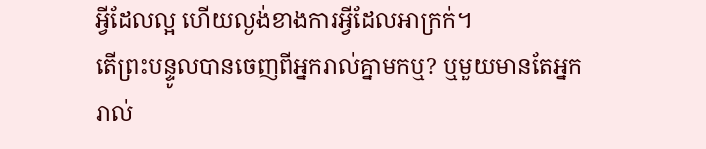អ្វីដែលល្អ ហើយល្ងង់ខាងការអ្វីដែលអាក្រក់។
តើព្រះបន្ទូលបានចេញពីអ្នករាល់គ្នាមកឬ? ឬមួយមានតែអ្នករាល់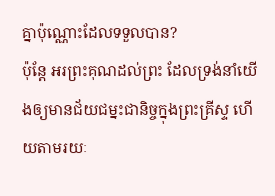គ្នាប៉ុណ្ណោះដែលទទួលបាន?
ប៉ុន្ដែ អរព្រះគុណដល់ព្រះ ដែលទ្រង់នាំយើងឲ្យមានជ័យជម្នះជានិច្ចក្នុងព្រះគ្រីស្ទ ហើយតាមរយៈ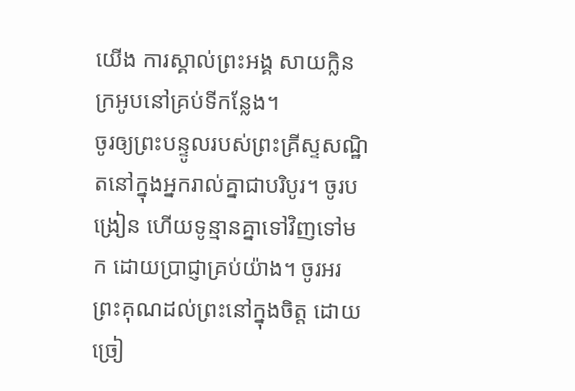យើង ការស្គាល់ព្រះអង្គ សាយក្លិនក្រអូបនៅគ្រប់ទីកន្លែង។
ចូរឲ្យព្រះបន្ទូលរបស់ព្រះគ្រីស្ទសណ្ឋិតនៅក្នុងអ្នករាល់គ្នាជាបរិបូរ។ ចូរបង្រៀន ហើយទូន្មានគ្នាទៅវិញទៅមក ដោយប្រាជ្ញាគ្រប់យ៉ាង។ ចូរអរព្រះគុណដល់ព្រះនៅក្នុងចិត្ត ដោយច្រៀ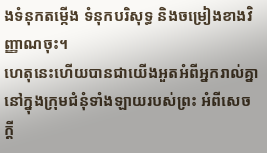ងទំនុកតម្កើង ទំនុកបរិសុទ្ធ និងចម្រៀងខាងវិញ្ញាណចុះ។
ហេតុនេះហើយបានជាយើងអួតអំពីអ្នករាល់គ្នា នៅក្នុងក្រុមជំនុំទាំងឡាយរបស់ព្រះ អំពីសេចក្ដី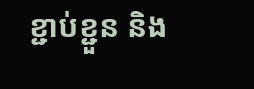ខ្ជាប់ខ្ជួន និង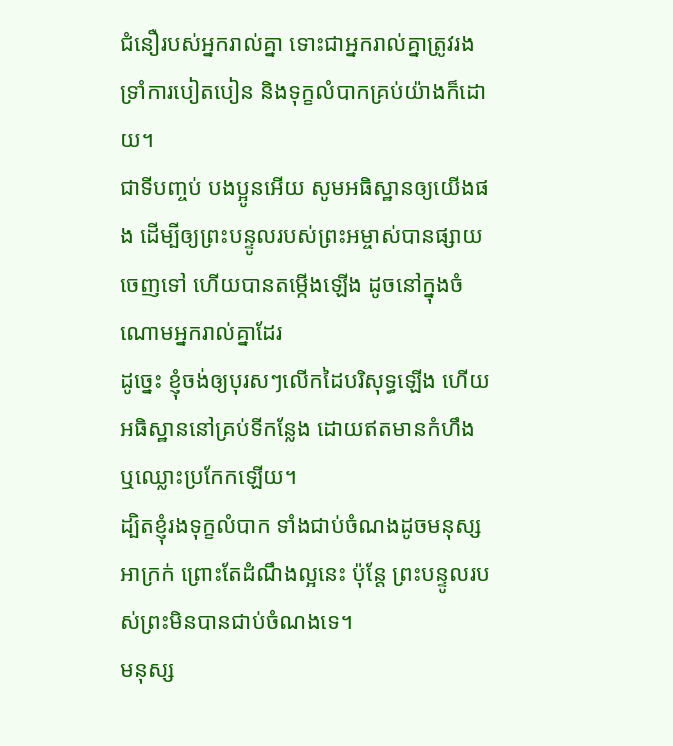ជំនឿរបស់អ្នករាល់គ្នា ទោះជាអ្នករាល់គ្នាត្រូវរងទ្រាំការបៀតបៀន និងទុក្ខលំបាកគ្រប់យ៉ាងក៏ដោយ។
ជាទីបញ្ចប់ បងប្អូនអើយ សូមអធិស្ឋានឲ្យយើងផង ដើម្បីឲ្យព្រះបន្ទូលរបស់ព្រះអម្ចាស់បានផ្សាយចេញទៅ ហើយបានតម្កើងឡើង ដូចនៅក្នុងចំណោមអ្នករាល់គ្នាដែរ
ដូច្នេះ ខ្ញុំចង់ឲ្យបុរសៗលើកដៃបរិសុទ្ធឡើង ហើយអធិស្ឋាននៅគ្រប់ទីកន្លែង ដោយឥតមានកំហឹង ឬឈ្លោះប្រកែកឡើយ។
ដ្បិតខ្ញុំរងទុក្ខលំបាក ទាំងជាប់ចំណងដូចមនុស្សអាក្រក់ ព្រោះតែដំណឹងល្អនេះ ប៉ុន្តែ ព្រះបន្ទូលរបស់ព្រះមិនបានជាប់ចំណងទេ។
មនុស្ស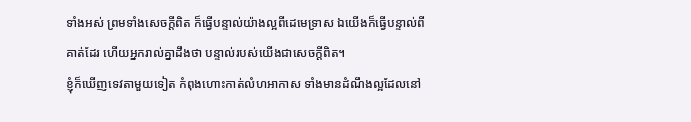ទាំងអស់ ព្រមទាំងសេចក្ដីពិត ក៏ធ្វើបន្ទាល់យ៉ាងល្អពីដេមេទ្រាស ឯយើងក៏ធ្វើបន្ទាល់ពីគាត់ដែរ ហើយអ្នករាល់គ្នាដឹងថា បន្ទាល់របស់យើងជាសេចក្ដីពិត។
ខ្ញុំក៏ឃើញទេវតាមួយទៀត កំពុងហោះកាត់លំហអាកាស ទាំងមានដំណឹងល្អដែលនៅ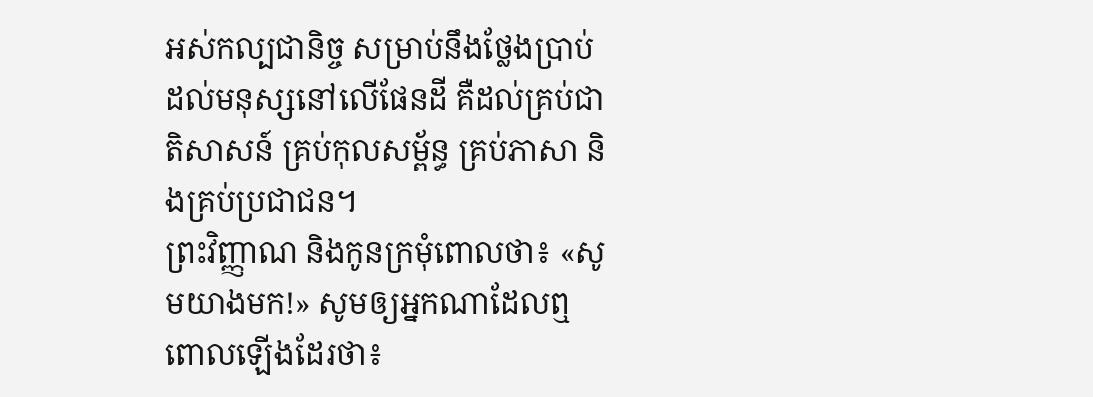អស់កល្បជានិច្ច សម្រាប់នឹងថ្លែងប្រាប់ដល់មនុស្សនៅលើផែនដី គឺដល់គ្រប់ជាតិសាសន៍ គ្រប់កុលសម្ព័ន្ធ គ្រប់ភាសា និងគ្រប់ប្រជាជន។
ព្រះវិញ្ញាណ និងកូនក្រមុំពោលថា៖ «សូមយាងមក!» សូមឲ្យអ្នកណាដែលឮពោលឡើងដែរថា៖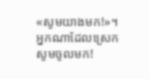«សូមយាងមក!»។ អ្នកណាដែលស្រេក សូមចូលមក!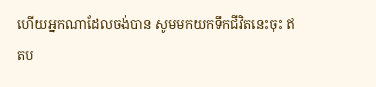ហើយអ្នកណាដែលចង់បាន សូមមកយកទឹកជីវិតនេះចុះ ឥតប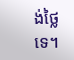ង់ថ្លៃទេ។